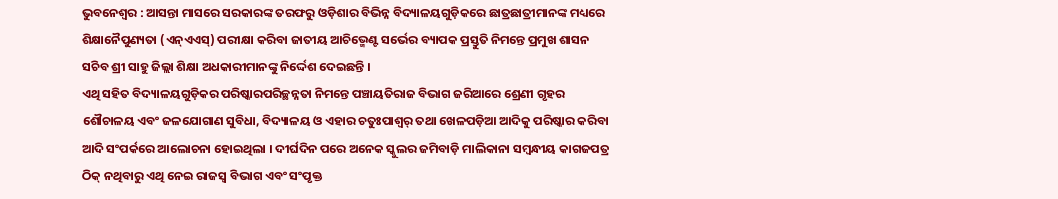ଭୁବନେଶ୍ୱର : ଆସନ୍ତା ମାସରେ ସରକାରଙ୍କ ତରଫରୁ ଓଡ଼ିଶାର ବିଭିନ୍ନ ବିଦ୍ୟାଳୟଗୁଡ଼ିକରେ ଛାତ୍ରଛାତ୍ରୀମାନଙ୍କ ମଧ୍ୟରେ ଶିକ୍ଷାନୈପୁଣ୍ୟତା (ଏନ୍ଏଏସ୍) ପରୀକ୍ଷା କରିବା ଜାତୀୟ ଆଚିଭ୍ମେଣ୍ଟ ସର୍ଭେର ବ୍ୟାପକ ପ୍ରସ୍ତୁତି ନିମନ୍ତେ ପ୍ରମୁଖ ଶାସନ ସଚିବ ଶ୍ରୀ ସାହୁ ଜିଲ୍ଲା ଶିକ୍ଷା ଅଧକାରୀମାନଙ୍କୁ ନିର୍ଦ୍ଦେଶ ଦେଇଛନ୍ତି ।
ଏଥି ସହିତ ବିଦ୍ୟାଳୟଗୁଡ଼ିକର ପରିଷ୍କାରପରିଚ୍ଛନ୍ନତା ନିମନ୍ତେ ପଞ୍ଚାୟତିରାଜ ବିଭାଗ ଜରିଆରେ ଶ୍ରେଣୀ ଗୃହର ଶୌଚାଳୟ ଏବଂ ଜଳଯୋଗାଣ ସୁବିଧା, ବିଦ୍ୟାଳୟ ଓ ଏହାର ଚତୁଃପାଶ୍ୱର୍ ତଥା ଖେଳପଡ଼ିଆ ଆଦିକୁ ପରିଷ୍କାର କରିବା ଆଦି ସଂପର୍କରେ ଆଲୋଚନା ହୋଇଥିଲା । ଦୀର୍ଘଦିନ ପରେ ଅନେକ ସ୍କୁଲର ଜମିବାଡ଼ି ମାଲିକାନା ସମ୍ବନ୍ଧୀୟ କାଗଜପତ୍ର ଠିକ୍ ନଥିବାରୁ ଏଥି ନେଇ ରାଜସ୍ୱ ବିଭାଗ ଏବଂ ସଂପୃକ୍ତ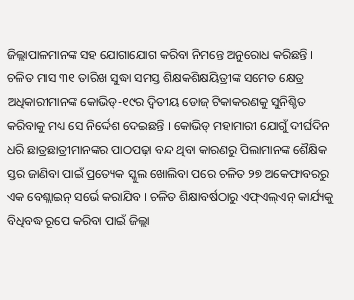ଜିଲ୍ଲାପାଳମାନଙ୍କ ସହ ଯୋଗାଯୋଗ କରିବା ନିମନ୍ତେ ଅନୁରୋଧ କରିଛନ୍ତି ।
ଚଳିତ ମାସ ୩୧ ତାରିଖ ସୁଦ୍ଧା ସମସ୍ତ ଶିକ୍ଷକଶିକ୍ଷୟିତ୍ରୀଙ୍କ ସମେତ କ୍ଷେତ୍ର ଅଧିକାରୀମାନଙ୍କ କୋଭିଡ୍-୧୯ର ଦ୍ୱିତୀୟ ଡୋଜ୍ ଟିକାକରଣକୁ ସୁନିଶ୍ଚିତ କରିବାକୁ ମଧ୍ୟ ସେ ନିର୍ଦ୍ଦେଶ ଦେଇଛନ୍ତି । କୋଭିଡ୍ ମହାମାରୀ ଯୋଗୁଁ ଦୀର୍ଘଦିନ ଧରି ଛାତ୍ରଛାତ୍ରୀମାନଙ୍କର ପାଠପଢ଼ା ବନ୍ଦ ଥିବା କାରଣରୁ ପିଲାମାନଙ୍କ ଶୈକ୍ଷିକ ସ୍ତର ଜାଣିବା ପାଇଁ ପ୍ରତ୍ୟେକ ସ୍କୁଲ ଖୋଲିବା ପରେ ଚଳିତ ୨୭ ଅକେଫାବରରୁ ଏକ ବେଶ୍ଲାଇନ୍ ସର୍ଭେ କରାଯିବ । ଚଳିତ ଶିକ୍ଷାବର୍ଷଠାରୁ ଏଫ୍ଏଲ୍ଏନ୍ କାର୍ଯ୍ୟକୁ ବିଧିବଦ୍ଧ ରୂପେ କରିବା ପାଇଁ ଜିଲ୍ଲା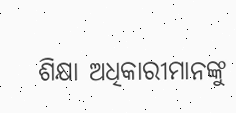ଶିକ୍ଷା ଅଧିକାରୀମାନଙ୍କୁ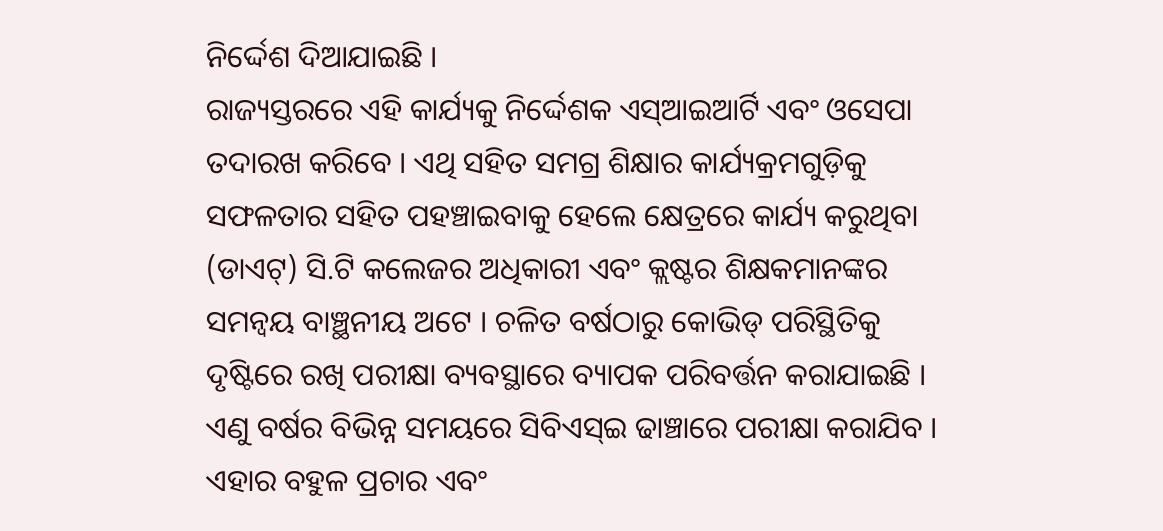ନିର୍ଦ୍ଦେଶ ଦିଆଯାଇଛି ।
ରାଜ୍ୟସ୍ତରରେ ଏହି କାର୍ଯ୍ୟକୁ ନିର୍ଦ୍ଦେଶକ ଏସ୍ଆଇଆର୍ଟି ଏବଂ ଓସେପା ତଦାରଖ କରିବେ । ଏଥି ସହିତ ସମଗ୍ର ଶିକ୍ଷାର କାର୍ଯ୍ୟକ୍ରମଗୁଡ଼ିକୁ ସଫଳତାର ସହିତ ପହଞ୍ଚାଇବାକୁ ହେଲେ କ୍ଷେତ୍ରରେ କାର୍ଯ୍ୟ କରୁଥିବା (ଡାଏଟ୍) ସି.ଟି କଲେଜର ଅଧିକାରୀ ଏବଂ କ୍ଲଷ୍ଟର ଶିକ୍ଷକମାନଙ୍କର ସମନ୍ୱୟ ବାଞ୍ଛନୀୟ ଅଟେ । ଚଳିତ ବର୍ଷଠାରୁ କୋଭିଡ୍ ପରିସ୍ଥିତିକୁ ଦୃଷ୍ଟିରେ ରଖି ପରୀକ୍ଷା ବ୍ୟବସ୍ଥାରେ ବ୍ୟାପକ ପରିବର୍ତ୍ତନ କରାଯାଇଛି । ଏଣୁ ବର୍ଷର ବିଭିନ୍ନ ସମୟରେ ସିବିଏସ୍ଇ ଢାଞ୍ଚାରେ ପରୀକ୍ଷା କରାଯିବ । ଏହାର ବହୁଳ ପ୍ରଚାର ଏବଂ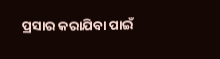ପ୍ରସାର କରାଯିବା ପାଇଁ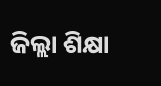ଜିଲ୍ଲା ଶିକ୍ଷା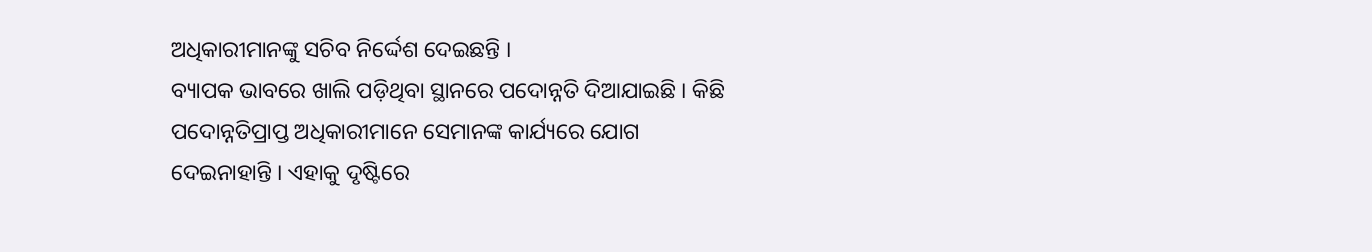ଅଧିକାରୀମାନଙ୍କୁ ସଚିବ ନିର୍ଦ୍ଦେଶ ଦେଇଛନ୍ତି ।
ବ୍ୟାପକ ଭାବରେ ଖାଲି ପଡ଼ିଥିବା ସ୍ଥାନରେ ପଦୋନ୍ନତି ଦିଆଯାଇଛି । କିଛି ପଦୋନ୍ନତିପ୍ରାପ୍ତ ଅଧିକାରୀମାନେ ସେମାନଙ୍କ କାର୍ଯ୍ୟରେ ଯୋଗ ଦେଇନାହାନ୍ତି । ଏହାକୁ ଦୃଷ୍ଟିରେ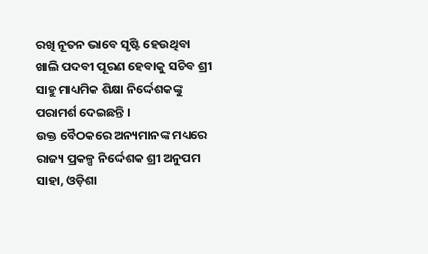ରଖି ନୂତନ ଭାବେ ସୃଷ୍ଟି ହେଉଥିବା ଖାଲି ପଦବୀ ପୂରଣ ହେବାକୁ ସଚିବ ଶ୍ରୀ ସାହୁ ମାଧ୍ୟମିକ ଶିକ୍ଷା ନିର୍ଦ୍ଦେଶକଙ୍କୁ ପରାମର୍ଶ ଦେଇଛନ୍ତି ।
ଉକ୍ତ ବୈଠକରେ ଅନ୍ୟମାନଙ୍କ ମଧ୍ୟରେ ରାଜ୍ୟ ପ୍ରକଳ୍ପ ନିର୍ଦ୍ଦେଶକ ଶ୍ରୀ ଅନୁପମ ସାହା, ଓଡ଼ିଶା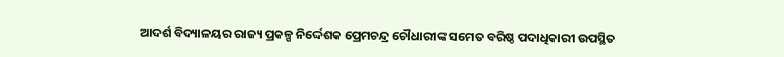ଆଦର୍ଶ ବିଦ୍ୟାଳୟର ରାଜ୍ୟ ପ୍ରକଳ୍ପ ନିର୍ଦ୍ଦେଶକ ପ୍ରେମଚନ୍ଦ୍ର ଚୌଧାରୀଙ୍କ ସମେତ ବରିଷ୍ଠ ପଦାଧିକାରୀ ଉପସ୍ଥିତ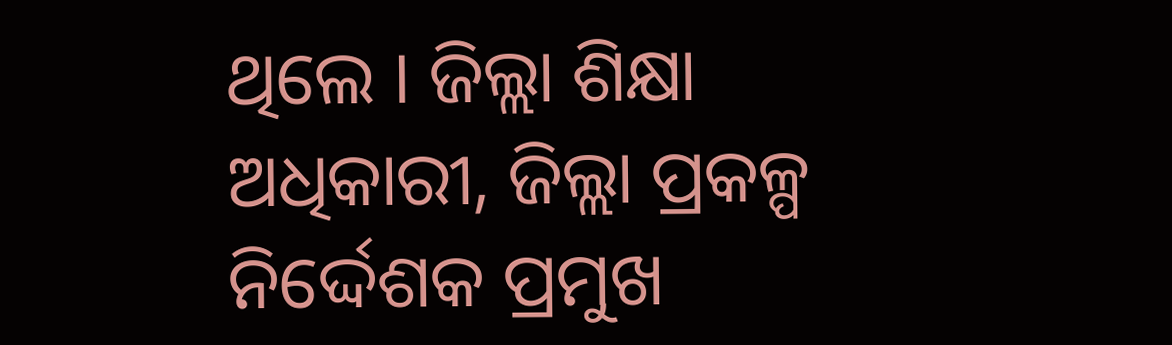ଥିଲେ । ଜିଲ୍ଲା ଶିକ୍ଷା ଅଧିକାରୀ, ଜିଲ୍ଲା ପ୍ରକଳ୍ପ ନିର୍ଦ୍ଦେଶକ ପ୍ରମୁଖ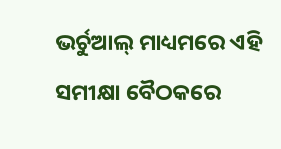ଭର୍ଚୁଆଲ୍ ମାଧ୍ୟମରେ ଏହି ସମୀକ୍ଷା ବୈଠକରେ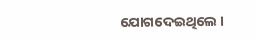ଯୋଗଦେଇଥିଲେ ।